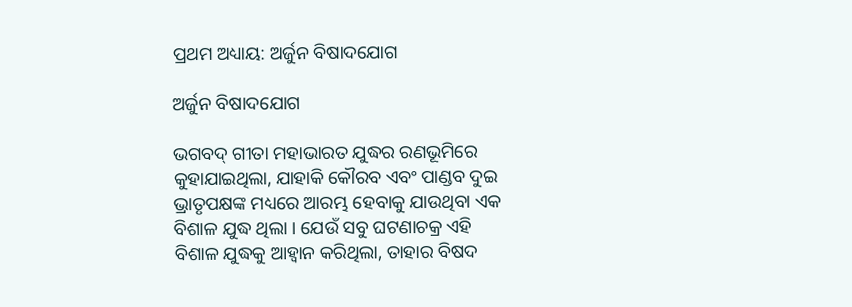ପ୍ରଥମ ଅଧ୍ୟାୟ: ଅର୍ଜୁନ ବିଷାଦଯୋଗ

ଅର୍ଜୁନ ବିଷାଦଯୋଗ

ଭଗବଦ୍ ଗୀତା ମହାଭାରତ ଯୁଦ୍ଧର ରଣଭୂମିରେ କୁହାଯାଇଥିଲା, ଯାହାକି କୌରବ ଏବଂ ପାଣ୍ଡବ ଦୁଇ ଭ୍ରାତୃପକ୍ଷଙ୍କ ମଧ୍ୟରେ ଆରମ୍ଭ ହେବାକୁ ଯାଉଥିବା ଏକ ବିଶାଳ ଯୁଦ୍ଧ ଥିଲା । ଯେଉଁ ସବୁ ଘଟଣାଚକ୍ର ଏହି ବିଶାଳ ଯୁଦ୍ଧକୁ ଆହ୍ୱାନ କରିଥିଲା, ତାହାର ବିଷଦ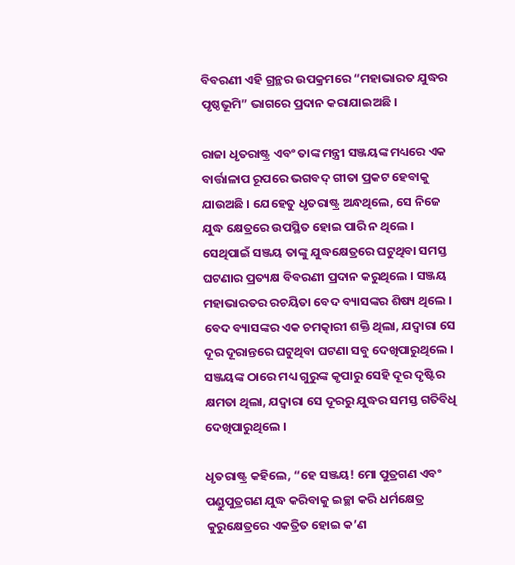ବିବରଣୀ ଏହି ଗ୍ରନ୍ଥର ଉପକ୍ରମରେ “ମହାଭାରତ ଯୁଦ୍ଧର ପୃଷ୍ଠଭୂମି” ଭାଗରେ ପ୍ରଦାନ କରାଯାଇଅଛି ।

ରାଜା ଧୃତରାଷ୍ଟ୍ର ଏବଂ ତାଙ୍କ ମନ୍ତ୍ରୀ ସଞ୍ଜୟଙ୍କ ମଧ୍ୟରେ ଏକ ବାର୍ତ୍ତାଳାପ ରୂପରେ ଭଗବଦ୍ ଗୀତା ପ୍ରକଟ ହେବାକୁ ଯାଉଅଛି । ଯେହେତୁ ଧୃତରାଷ୍ଟ୍ର ଅନ୍ଧଥିଲେ, ସେ ନିଜେ ଯୁଦ୍ଧ କ୍ଷେତ୍ରରେ ଉପସ୍ଥିତ ହୋଇ ପାରି ନ ଥିଲେ । ସେଥିପାଇଁ ସଞ୍ଜୟ ତାଙ୍କୁ ଯୁଦ୍ଧକ୍ଷେତ୍ରରେ ଘଟୁଥିବା ସମସ୍ତ ଘଟଣାର ପ୍ରତ୍ୟକ୍ଷ ବିବରଣୀ ପ୍ରଦାନ କରୁଥିଲେ । ସଞ୍ଜୟ ମହାଭାରତର ରଚୟିତା ବେଦ ବ୍ୟାସଙ୍କର ଶିଷ୍ୟ ଥିଲେ । ବେଦ ବ୍ୟାସଙ୍କର ଏକ ଚମତ୍କାରୀ ଶକ୍ତି ଥିଲା, ଯଦ୍ୱାରା ସେ ଦୂର ଦୂରାନ୍ତରେ ଘଟୁଥିବା ଘଟଣା ସବୁ ଦେଖିପାରୁଥିଲେ । ସଞ୍ଜୟଙ୍କ ଠାରେ ମଧ୍ୟ ଗୁରୁଙ୍କ କୃପାରୁ ସେହି ଦୂର ଦୃଷ୍ଟିର କ୍ଷମତା ଥିଲା, ଯଦ୍ୱାରା ସେ ଦୂରରୁ ଯୁଦ୍ଧର ସମସ୍ତ ଗତିବିଧି ଦେଖିପାରୁଥିଲେ ।

ଧୃତରାଷ୍ଟ୍ର କହିଲେ, “ହେ ସଞ୍ଜୟ! ମୋ ପୁତ୍ରଗଣ ଏବଂ ପଣ୍ଡୁପୁତ୍ରଗଣ ଯୁଦ୍ଧ କରିବାକୁ ଇଚ୍ଛା କରି ଧର୍ମକ୍ଷେତ୍ର କୁରୁକ୍ଷେତ୍ରରେ ଏକତ୍ରିତ ହୋଇ କ’ଣ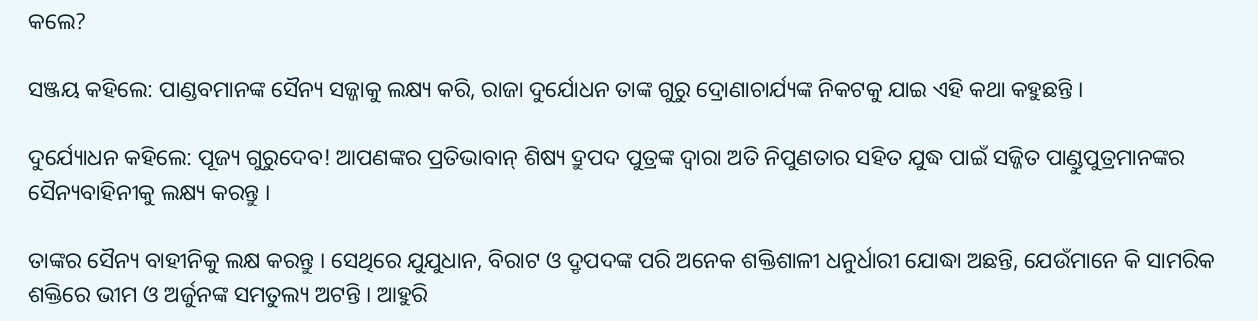କଲେ?

ସଞ୍ଜୟ କହିଲେ: ପାଣ୍ଡବମାନଙ୍କ ସୈନ୍ୟ ସଜ୍ଜାକୁ ଲକ୍ଷ୍ୟ କରି, ରାଜା ଦୁର୍ଯୋଧନ ତାଙ୍କ ଗୁରୁ ଦ୍ରୋଣାଚାର୍ଯ୍ୟଙ୍କ ନିକଟକୁ ଯାଇ ଏହି କଥା କହୁଛନ୍ତି ।

ଦୁର୍ଯ୍ୟୋଧନ କହିଲେ: ପୂଜ୍ୟ ଗୁରୁଦେବ! ଆପଣଙ୍କର ପ୍ରତିଭାବାନ୍ ଶିଷ୍ୟ ଦ୍ରୁପଦ ପୁତ୍ରଙ୍କ ଦ୍ୱାରା ଅତି ନିପୁଣତାର ସହିତ ଯୁଦ୍ଧ ପାଇଁ ସଜ୍ଜିତ ପାଣ୍ଡୁପୁତ୍ରମାନଙ୍କର ସୈନ୍ୟବାହିନୀକୁ ଲକ୍ଷ୍ୟ କରନ୍ତୁ ।

ତାଙ୍କର ସୈନ୍ୟ ବାହୀନିକୁ ଲକ୍ଷ କରନ୍ତୁ । ସେଥିରେ ଯୁଯୁଧାନ, ବିରାଟ ଓ ଦ୍ରୃପଦଙ୍କ ପରି ଅନେକ ଶକ୍ତିଶାଳୀ ଧନୁର୍ଧାରୀ ଯୋଦ୍ଧା ଅଛନ୍ତି, ଯେଉଁମାନେ କି ସାମରିକ ଶକ୍ତିରେ ଭୀମ ଓ ଅର୍ଜୁନଙ୍କ ସମତୁଲ୍ୟ ଅଟନ୍ତି । ଆହୁରି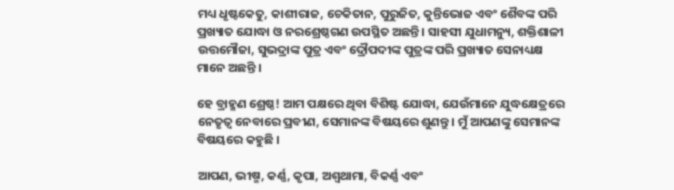ମଧ୍ୟ ଧୃଷ୍ଟକେତୁ, କାଶୀରାଜ, ଚେକିତାନ, ପୁରୁଜିତ, କୁନ୍ତିଭୋଜ ଏବଂ ଶୈବଙ୍କ ପରି ପ୍ରଖ୍ୟାତ ଯୋଦ୍ଧା ଓ ନରଶ୍ରେଷ୍ଠଗଣ ଉପସ୍ଥିତ ଅଛନ୍ତି । ସାହସୀ ଯୁଧାମନ୍ୟୁ, ଶକ୍ତିଶାଳୀ ଉତ୍ତମୌଜା, ସୁଭଦ୍ରାଙ୍କ ପୁତ୍ର ଏବଂ ଦ୍ରୌପଦୀଙ୍କ ପୁତ୍ରଙ୍କ ପରି ପ୍ରଖ୍ୟାତ ସେନାଧ୍ୟକ୍ଷ ମାନେ ଅଛନ୍ତି ।

ହେ ବ୍ରାହ୍ମଣ ଶ୍ରେଷ୍ଠ! ଆମ ପକ୍ଷରେ ଥିବା ବିଶିଷ୍ଟ ଯୋଦ୍ଧା, ଯେଉଁମାନେ ଯୁଦ୍ଧକ୍ଷେତ୍ରରେ ନେତୃତ୍ୱ ନେବାରେ ପ୍ରବୀଣ, ସେମାନଙ୍କ ବିଷୟରେ ଶୁଣନ୍ତୁ । ମୁଁ ଆପଣଙ୍କୁ ସେମାନଙ୍କ ବିଷୟରେ କହୁଛି ।

ଆପଣ, ଭୀଷ୍ମ, କର୍ଣ୍ଣ, କୃପା, ଅଶ୍ୱଥାମା, ବିକର୍ଣ୍ଣ ଏବଂ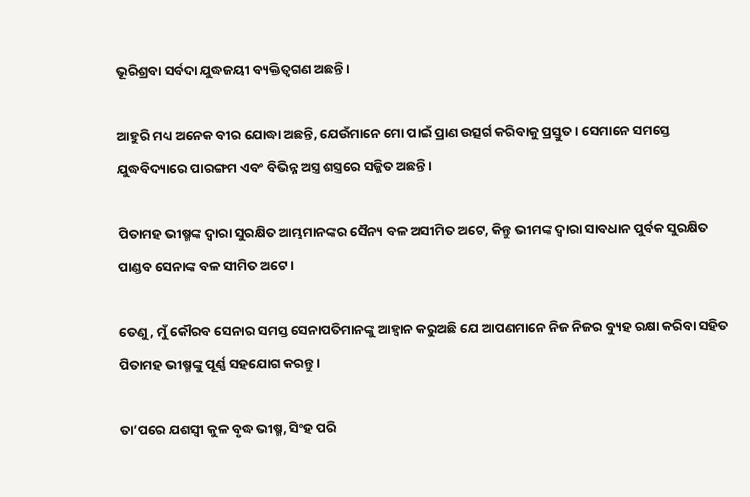ଭୂରିଶ୍ରବା ସର୍ବଦା ଯୁଦ୍ଧଜୟୀ ବ୍ୟକ୍ତିତ୍ୱଗଣ ଅଛନ୍ତି ।

ଆହୁରି ମଧ୍ୟ ଅନେକ ବୀର ଯୋଦ୍ଧା ଅଛନ୍ତି, ଯେଉଁମାନେ ମୋ ପାଇଁ ପ୍ରାଣ ଉତ୍ସର୍ଗ କରିବାକୁ ପ୍ରସ୍ତୁତ । ସେମାନେ ସମସ୍ତେ ଯୁଦ୍ଧବିଦ୍ୟାରେ ପାରଙ୍ଗମ ଏବଂ ବିଭିନ୍ନ ଅସ୍ତ୍ର ଶସ୍ତ୍ରରେ ସଜ୍ଜିତ ଅଛନ୍ତି ।

ପିତାମହ ଭୀଷ୍ମଙ୍କ ଦ୍ୱାରା ସୁରକ୍ଷିତ ଆମ୍ଭମାନଙ୍କର ସୈନ୍ୟ ବଳ ଅସୀମିତ ଅଟେ, କିନ୍ତୁ ଭୀମଙ୍କ ଦ୍ୱାରା ସାବଧାନ ପୁର୍ବକ ସୁରକ୍ଷିତ ପାଣ୍ଡବ ସେନାଙ୍କ ବଳ ସୀମିତ ଅଟେ ।

ତେଣୁ, ମୁଁ କୌରବ ସେନାର ସମସ୍ତ ସେନାପତିମାନଙ୍କୁ ଆହ୍ୱାନ କରୁଅଛି ଯେ ଆପଣମାନେ ନିଜ ନିଜର ବ୍ୟୁହ ରକ୍ଷା କରିବା ସହିତ ପିତାମହ ଭୀଷ୍ମଙ୍କୁ ପୂର୍ଣ୍ଣ ସହଯୋଗ କରନ୍ତୁ ।

ତା’ପରେ ଯଶସ୍ୱୀ କୁଳ ବୃଦ୍ଧ ଭୀଷ୍ମ, ସିଂହ ପରି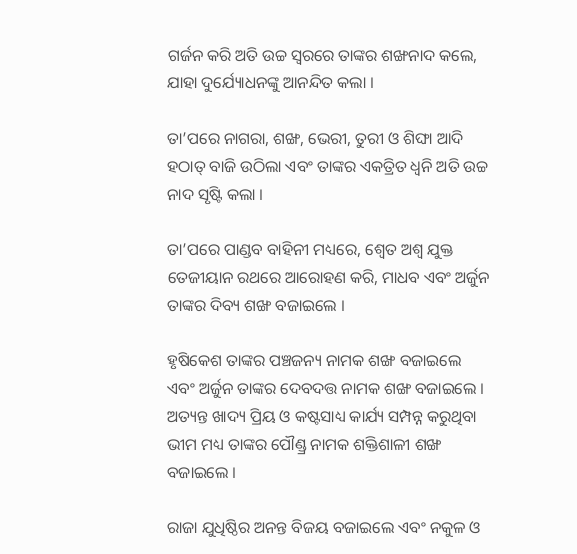ଗର୍ଜନ କରି ଅତି ଉଚ୍ଚ ସ୍ୱରରେ ତାଙ୍କର ଶଙ୍ଖନାଦ କଲେ, ଯାହା ଦୁର୍ଯ୍ୟୋଧନଙ୍କୁ ଆନନ୍ଦିତ କଲା ।

ତା’ପରେ ନାଗରା, ଶଙ୍ଖ, ଭେରୀ, ତୁରୀ ଓ ଶିଙ୍ଘା ଆଦି ହଠାତ୍ ବାଜି ଉଠିଲା ଏବଂ ତାଙ୍କର ଏକତ୍ରିତ ଧ୍ୱନି ଅତି ଉଚ୍ଚ ନାଦ ସୃଷ୍ଟି କଲା ।

ତା’ପରେ ପାଣ୍ଡବ ବାହିନୀ ମଧ୍ୟରେ, ଶ୍ୱେତ ଅଶ୍ୱ ଯୁକ୍ତ ତେଜୀୟାନ ରଥରେ ଆରୋହଣ କରି, ମାଧବ ଏବଂ ଅର୍ଜୁନ ତାଙ୍କର ଦିବ୍ୟ ଶଙ୍ଖ ବଜାଇଲେ ।

ହୃଷିକେଶ ତାଙ୍କର ପଞ୍ଚଜନ୍ୟ ନାମକ ଶଙ୍ଖ ବଜାଇଲେ ଏବଂ ଅର୍ଜୁନ ତାଙ୍କର ଦେବଦତ୍ତ ନାମକ ଶଙ୍ଖ ବଜାଇଲେ । ଅତ୍ୟନ୍ତ ଖାଦ୍ୟ ପ୍ରିୟ ଓ କଷ୍ଟସାଧ୍ୟ କାର୍ଯ୍ୟ ସମ୍ପନ୍ନ କରୁଥିବା ଭୀମ ମଧ୍ୟ ତାଙ୍କର ପୌଣ୍ଡ୍ର ନାମକ ଶକ୍ତିଶାଳୀ ଶଙ୍ଖ ବଜାଇଲେ ।

ରାଜା ଯୁଧିଷ୍ଠିର ଅନନ୍ତ ବିଜୟ ବଜାଇଲେ ଏବଂ ନକୁଳ ଓ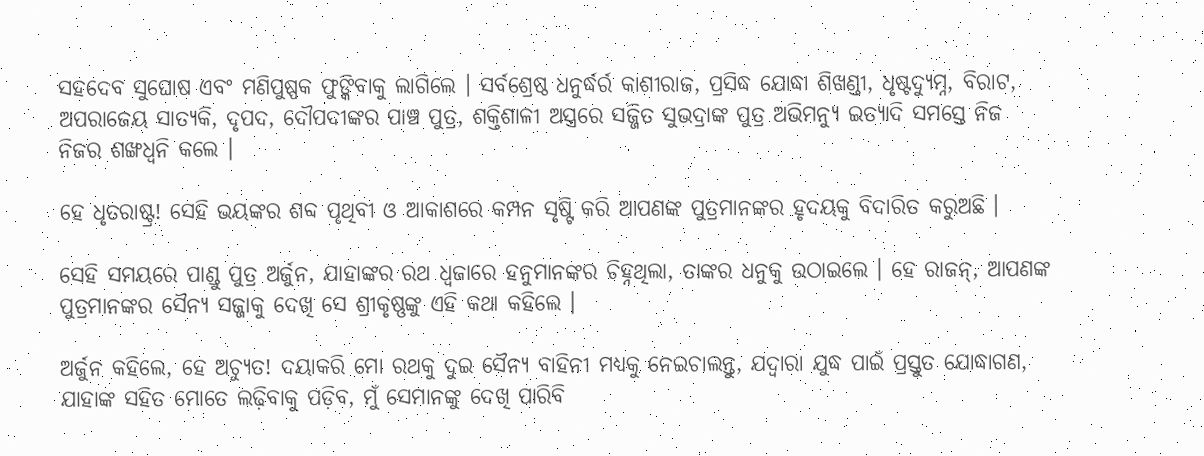ସହଦେବ ସୁଘୋଷ ଏବଂ ମଣିପୁଷ୍ପକ ଫୁଙ୍କିବାକୁ ଲାଗିଲେ । ସର୍ବଶ୍ରେଷ୍ଠ ଧନୁର୍ଦ୍ଧର୍ର କାଶୀରାଜ, ପ୍ରସିଦ୍ଧ ଯୋଦ୍ଧା ଶିଖଣ୍ଡୀ, ଧୃଷ୍ଟଦ୍ୟୁମ୍ନ, ବିରାଟ, ଅପରାଜେୟ ସାତ୍ୟକି, ଦୃପଦ, ଦୌପଦୀଙ୍କର ପାଞ୍ଚ ପୁତ୍ର, ଶକ୍ତିଶାଳୀ ଅସ୍ତ୍ରରେ ସଜ୍ଜିତ ସୁଭଦ୍ରାଙ୍କ ପୁତ୍ର ଅଭିମନ୍ୟୁ ଇତ୍ୟାଦି ସମସ୍ତେ ନିଜ ନିଜର ଶଙ୍ଖଧ୍ୱନି କଲେ ।

ହେ ଧୃତରାଷ୍ଟ୍ର! ସେହି ଭୟଙ୍କର ଶବ୍ଦ ପୃଥିବୀ ଓ ଆକାଶରେ କମ୍ପନ ସୃଷ୍ଟି କରି ଆପଣଙ୍କ ପୁତ୍ରମାନଙ୍କର ହୃଦୟକୁ ବିଦାରିତ କରୁଅଛି ।

ସେହି ସମୟରେ ପାଣ୍ଡୁ ପୁତ୍ର ଅର୍ଜୁନ, ଯାହାଙ୍କର ରଥ ଧ୍ୱଜାରେ ହନୁମାନଙ୍କର ଚିହ୍ନଥିଲା, ତାଙ୍କର ଧନୁକୁ ଉଠାଇଲେ । ହେ ରାଜନ୍‌, ଆପଣଙ୍କ ପୁତ୍ରମାନଙ୍କର ସୈନ୍ୟ ସଜ୍ଜାକୁ ଦେଖି ସେ ଶ୍ରୀକୃଷ୍ଣଙ୍କୁ ଏହି କଥା କହିଲେ ।

ଅର୍ଜୁନ କହିଲେ, ହେ ଅଚ୍ୟୁତ! ଦୟାକରି ମୋ ରଥକୁ ଦୁଇ ସୈନ୍ୟ ବାହିନୀ ମଧ୍ୟକୁ ନେଇଚାଲନ୍ତୁ, ଯଦ୍ୱାରା ଯୁଦ୍ଧ ପାଇଁ ପ୍ରସ୍ତୁତ ଯୋଦ୍ଧାଗଣ, ଯାହାଙ୍କ ସହିତ ମୋତେ ଲଢ଼ିବାକୁ ପଡ଼ିବ, ମୁଁ ସେମାନଙ୍କୁ ଦେଖି ପାରିବି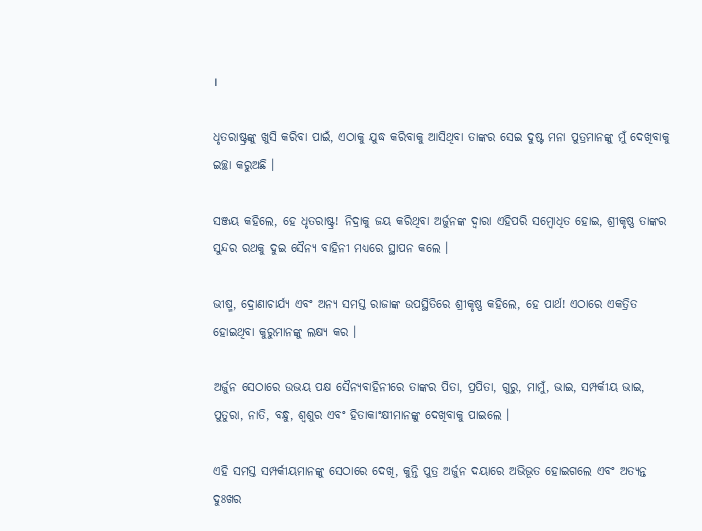।

ଧୃତରାଷ୍ଟ୍ରଙ୍କୁ ଖୁସି କରିବା ପାଇଁ, ଏଠାକୁ ଯୁଦ୍ଧ କରିବାକୁ ଆସିଥିବା ତାଙ୍କର ସେଇ ଦୁଷ୍ଟ ମନା ପୁତ୍ରମାନଙ୍କୁ ମୁଁ ଦେଖିବାକୁ ଇଚ୍ଛା କରୁଅଛି ।

ସଞ୍ଜୟ କହିଲେ, ହେ ଧୃତରାଷ୍ଟ୍ର! ନିଦ୍ରାକୁ ଜୟ କରିଥିବା ଅର୍ଜୁନଙ୍କ ଦ୍ୱାରା ଏହିପରି ସମ୍ବୋଧିତ ହୋଇ, ଶ୍ରୀକୃଷ୍ଣ ତାଙ୍କର ସୁନ୍ଦର ରଥକୁ ଦୁଇ ସୈନ୍ୟ ବାହିନୀ ମଧ୍ୟରେ ସ୍ଥାପନ କଲେ ।

ଭୀଷ୍ମ, ଦ୍ରୋଣାଚାର୍ଯ୍ୟ ଏବଂ ଅନ୍ୟ ସମସ୍ତ ରାଜାଙ୍କ ଉପସ୍ଥିତିରେ ଶ୍ରୀକୃଷ୍ଣ କହିଲେ, ହେ ପାର୍ଥ! ଏଠାରେ ଏକତ୍ରିତ ହୋଇଥିବା କୁରୁମାନଙ୍କୁ ଲକ୍ଷ୍ୟ କର ।

ଅର୍ଜୁନ ସେଠାରେ ଉଭୟ ପକ୍ଷ ସୈନ୍ୟବାହିନୀରେ ତାଙ୍କର ପିତା, ପ୍ରପିତା, ଗୁରୁ, ମାମୁଁ, ଭାଇ, ସମ୍ପର୍କୀୟ ଭାଇ, ପୁତୁରା, ନାତି, ବନ୍ଧୁ, ଶ୍ୱଶୁର ଏବଂ ହିତାକାଂକ୍ଷୀମାନଙ୍କୁ ଦେଖିବାକୁ ପାଇଲେ ।

ଏହି ସମସ୍ତ ସମ୍ପର୍କୀୟମାନଙ୍କୁ ସେଠାରେ ଦେଖି, କୁନ୍ତି ପୁତ୍ର ଅର୍ଜୁନ ଦୟାରେ ଅଭିଭୂତ ହୋଇଗଲେ ଏବଂ ଅତ୍ୟନ୍ତ ଦୁଃଖର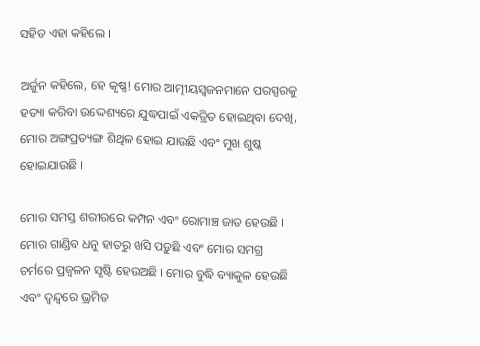ସହିତ ଏହା କହିଲେ ।

ଅର୍ଜୁନ କହିଲେ, ହେ କୃଷ୍ଣ! ମୋର ଆତ୍ମୀୟସ୍ୱଜନମାନେ ପରସ୍ପରକୁ ହତ୍ୟା କରିବା ଉଦ୍ଦେଶ୍ୟରେ ଯୁଦ୍ଧପାଇଁ ଏକତ୍ରିତ ହୋଇଥିବା ଦେଖି, ମୋର ଅଙ୍ଗପ୍ରତ୍ୟଙ୍ଗ ଶିଥିଳ ହୋଇ ଯାଉଛି ଏବଂ ମୁଖ ଶୁଷ୍କ ହୋଇଯାଉଛି ।

ମୋର ସମସ୍ତ ଶରୀରରେ କମ୍ପନ ଏବଂ ରୋମାଞ୍ଚ ଜାତ ହେଉଛି । ମୋର ଗାଣ୍ଡିବ ଧନୁ ହାତରୁ ଖସି ପଡ଼ୁଛି ଏବଂ ମୋର ସମଗ୍ର ଚର୍ମରେ ପ୍ରଜ୍ୱଳନ ସୃଷ୍ଟି ହେଉଅଛି । ମୋର ବୁଦ୍ଧି ବ୍ୟାକୁଳ ହେଉଛି ଏବଂ ଦ୍ୱନ୍ଦ୍ୱରେ ଭ୍ରମିତ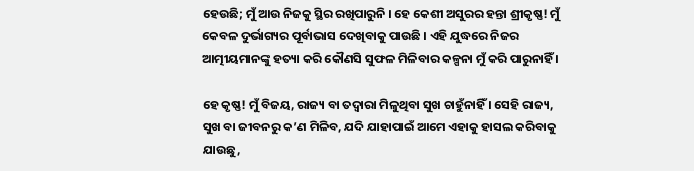ହେଉଛି; ମୁଁ ଆଉ ନିଜକୁ ସ୍ଥିର ରଖିପାରୁନି । ହେ କେଶୀ ଅସୁରର ହନ୍ତା ଶ୍ରୀକୃଷ୍ଣ! ମୁଁ କେବଳ ଦୁର୍ଭାଗ୍ୟର ପୂର୍ବାଭାସ ଦେଖିବାକୁ ପାଉଛି । ଏହି ଯୁଦ୍ଧରେ ନିଜର ଆତ୍ମୀୟମାନଙ୍କୁ ହତ୍ୟା କରି କୌଣସି ସୁଫଳ ମିଳିବାର କଳ୍ପନା ମୁଁ କରି ପାରୁନାହିଁ ।

ହେ କୃଷ୍ଣ! ମୁଁ ବିଜୟ, ରାଜ୍ୟ ବା ତଦ୍ୱାରା ମିଳୁଥିବା ସୁଖ ଚାହୁଁନାହିଁ । ସେହି ରାଜ୍ୟ, ସୁଖ ବା ଜୀବନରୁ କ’ଣ ମିଳିବ, ଯଦି ଯାହାପାଇଁ ଆମେ ଏହାକୁ ହାସଲ କରିବାକୁ ଯାଉଛୁ,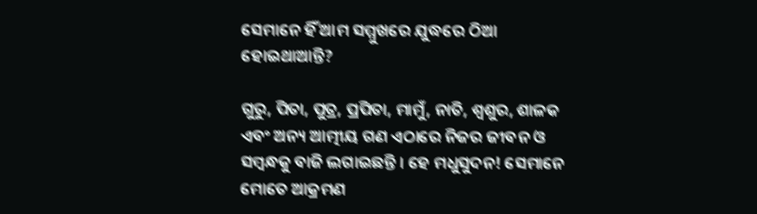ସେମାନେ ହିଁ ଆମ ସମ୍ମୁଖରେ ଯୁଦ୍ଧରେ ଠିଆ ହୋଇଥାଆନ୍ତି?

ଗୁରୁ, ପିତା, ପୁତ୍ର, ପ୍ରପିତା, ମାମୁଁ, ନାତି, ଶ୍ୱଶୁର, ଶାଳକ ଏବଂ ଅନ୍ୟ ଆତ୍ମୀୟ ଗଣ ଏଠାରେ ନିଜର ଜୀବନ ଓ ସମ୍ବନ୍ଧକୁ ବାଜି ଲଗାଇଛନ୍ତି । ହେ ମଧୁସୁଦନ! ସେମାନେ ମୋତେ ଆକ୍ରମଣ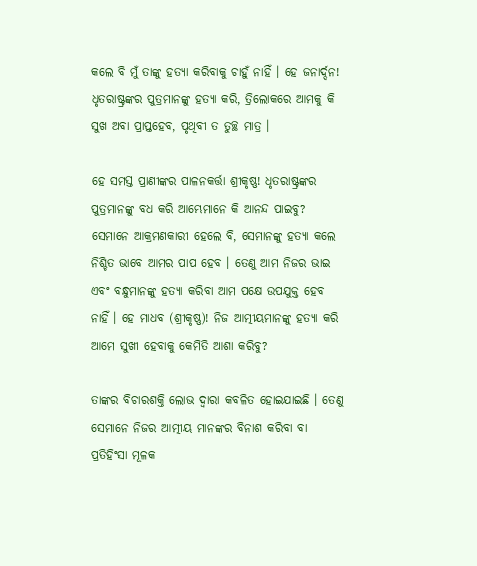କଲେ ବି ମୁଁ ତାଙ୍କୁ ହତ୍ୟା କରିବାକୁ ଚାହୁଁ ନାହିଁ । ହେ ଜନାର୍ଦ୍ଦନ! ଧୃତରାଷ୍ଟ୍ରଙ୍କର ପୁତ୍ରମାନଙ୍କୁ ହତ୍ୟା କରି, ତ୍ରିଲୋକରେ ଆମକୁ କି ସୁଖ ଅବା ପ୍ରାପ୍ତହେବ, ପୃଥିବୀ ତ ତୁଚ୍ଛ ମାତ୍ର ।

ହେ ସମସ୍ତ ପ୍ରାଣୀଙ୍କର ପାଳନକର୍ତ୍ତା ଶ୍ରୀକୃଷ୍ଣ! ଧୃତରାଷ୍ଟ୍ରଙ୍କର ପୁତ୍ରମାନଙ୍କୁ ବଧ କରି ଆମ୍ଭେମାନେ କି ଆନନ୍ଦ ପାଇବୁ? ସେମାନେ ଆକ୍ରମଣକାରୀ ହେଲେ ବି, ସେମାନଙ୍କୁ ହତ୍ୟା କଲେ ନିଶ୍ଚିତ ଭାବେ ଆମର ପାପ ହେବ । ତେଣୁ ଆମ ନିଜର ଭାଇ ଏବଂ ବନ୍ଧୁମାନଙ୍କୁ ହତ୍ୟା କରିବା ଆମ ପକ୍ଷେ ଉପଯୁକ୍ତ ହେବ ନାହିଁ । ହେ ମାଧବ (ଶ୍ରୀକୃଷ୍ଣ)! ନିଜ ଆତ୍ମୀୟମାନଙ୍କୁ ହତ୍ୟା କରି ଆମେ ସୁଖୀ ହେବାକୁ କେମିତି ଆଶା କରିବୁ?

ତାଙ୍କର ବିଚାରଶକ୍ତି ଲୋଭ ଦ୍ୱାରା କବଳିତ ହୋଇଯାଇଛି । ତେଣୁ ସେମାନେ ନିଜର ଆତ୍ମୀୟ ମାନଙ୍କର ବିନାଶ କରିବା ବା ପ୍ରତିହିଂସା ମୂଳକ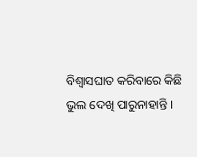ବିଶ୍ୱାସଘାତ କରିବାରେ କିଛି ଭୁଲ ଦେଖି ପାରୁନାହାନ୍ତି ।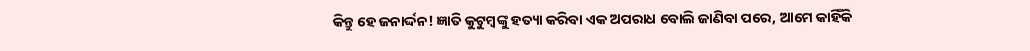କିନ୍ତୁ ହେ ଜନାର୍ଦ୍ଦନ! ଜ୍ଞାତି କୁଟୁମ୍ବଙ୍କୁ ହତ୍ୟା କରିବା ଏକ ଅପରାଧ ବୋଲି ଜାଣିବା ପରେ, ଆମେ କାହିଁକି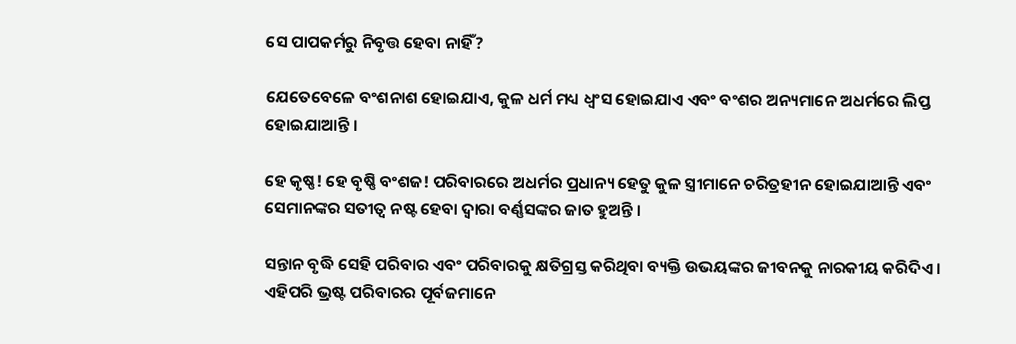ସେ ପାପକର୍ମରୁ ନିବୃତ୍ତ ହେବା ନାହିଁ?

ଯେତେବେଳେ ବଂଶନାଶ ହୋଇଯାଏ, କୁଳ ଧର୍ମ ମଧ୍ୟ ଧ୍ୱଂସ ହୋଇଯାଏ ଏବଂ ବଂଶର ଅନ୍ୟମାନେ ଅଧର୍ମରେ ଲିପ୍ତ ହୋଇଯାଆନ୍ତି ।

ହେ କୃଷ୍ଣ! ହେ ବୃଷ୍ଣି ବଂଶଜ! ପରିବାରରେ ଅଧର୍ମର ପ୍ରଧାନ୍ୟ ହେତୁ କୁଳ ସ୍ତ୍ରୀମାନେ ଚରିତ୍ରହୀନ ହୋଇଯାଆନ୍ତି ଏବଂ ସେମାନଙ୍କର ସତୀତ୍ୱ ନଷ୍ଟ ହେବା ଦ୍ୱାରା ବର୍ଣ୍ଣସଙ୍କର ଜାତ ହୁଅନ୍ତି ।

ସନ୍ତାନ ବୃଦ୍ଧି ସେହି ପରିବାର ଏବଂ ପରିବାରକୁ କ୍ଷତିଗ୍ରସ୍ତ କରିଥିବା ବ୍ୟକ୍ତି ଉଭୟଙ୍କର ଜୀବନକୁ ନାରକୀୟ କରିଦିଏ । ଏହିପରି ଭ୍ରଷ୍ଟ ପରିବାରର ପୂର୍ବଜମାନେ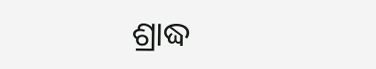ଶ୍ରାଦ୍ଧ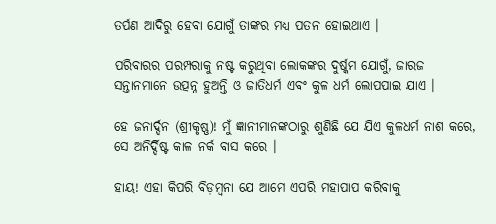ତର୍ପଣ ଆଦିରୁ ହେବା ଯୋଗୁଁ ତାଙ୍କର ମଧ୍ୟ ପତନ ହୋଇଥାଏ ।

ପରିବାରର ପରମ୍ପରାକୁ ନଷ୍ଟ କରୁଥିବା ଲୋକଙ୍କର ଦୁର୍ଷ୍କମ ଯୋଗୁଁ, ଜାରଜ ସନ୍ତାନମାନେ ଉତ୍ପନ୍ନ ହୁଅନ୍ତି ଓ ଜାତିଧର୍ମ ଏବଂ କୁଳ ଧର୍ମ ଲୋପପାଇ ଯାଏ ।

ହେ ଜନାର୍ଦ୍ଦନ (ଶ୍ରୀକୃଷ୍ଣ)! ମୁଁ ଜ୍ଞାନୀମାନଙ୍କଠାରୁ ଶୁଣିଛି ଯେ ଯିଏ କୁଳଧର୍ମ ନାଶ କରେ, ସେ ଅନିର୍ଦ୍ଦିଷ୍ଟ କାଳ ନର୍କ ବାସ କରେ ।

ହାୟ! ଏହା କିପରି ବିଡ଼ମ୍ବନା ଯେ ଆମେ ଏପରି ମହାପାପ କରିବାକୁ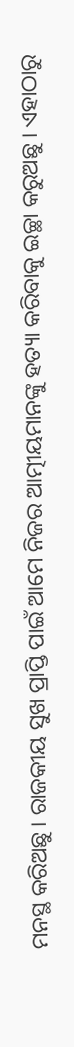ମନସ୍ଥ କରିଅଛୁ । ରାଜକୀୟ ସୁଖ ପ୍ରାପ୍ତି ପାଇଁ ଆମେ ନିଜର ଆତ୍ମୀୟମାନଙ୍କୁ ହତ୍ୟା କରିବାକୁ ଇଚ୍ଛା କରୁଅଛୁ । ଏହାଠାରୁ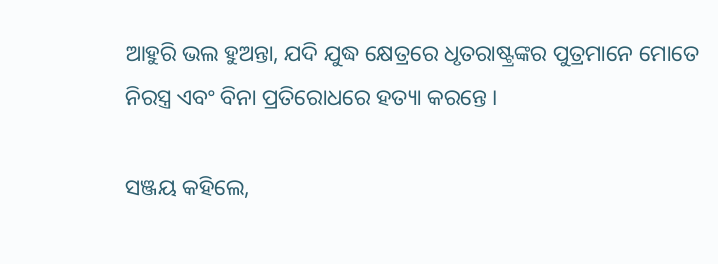ଆହୁରି ଭଲ ହୁଅନ୍ତା, ଯଦି ଯୁଦ୍ଧ କ୍ଷେତ୍ରରେ ଧୃତରାଷ୍ଟ୍ରଙ୍କର ପୁତ୍ରମାନେ ମୋତେ ନିରସ୍ତ୍ର ଏବଂ ବିନା ପ୍ରତିରୋଧରେ ହତ୍ୟା କରନ୍ତେ ।

ସଞ୍ଜୟ କହିଲେ,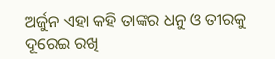ଅର୍ଜୁନ ଏହା କହି ତାଙ୍କର ଧନୁ ଓ ତୀରକୁ ଦୂରେଇ ରଖି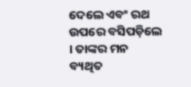ଦେଲେ ଏବଂ ରଥ ଉପରେ ବସିପଡ଼ିଲେ । ତାଙ୍କର ମନ ବ୍ୟଥିତ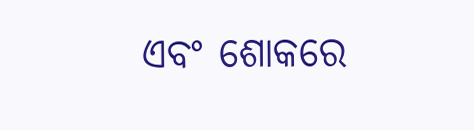ଏବଂ ଶୋକରେ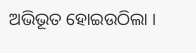ଅଭିଭୂତ ହୋଇଉଠିଲା ।